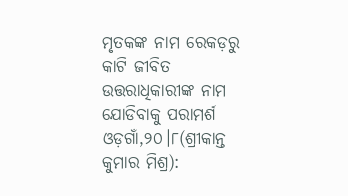ମୃତକଙ୍କ ନାମ ରେକଡ଼ରୁ କାଟି ଜୀବିତ ଉତ୍ତରାଧିକାରୀଙ୍କ ନାମ ଯୋଡିବାକୁ ପରାମର୍ଶ
ଓଡ଼ଗାଁ,୨୦।୮(ଶ୍ରୀକାନ୍ତ କୁମାର ମିଶ୍ର):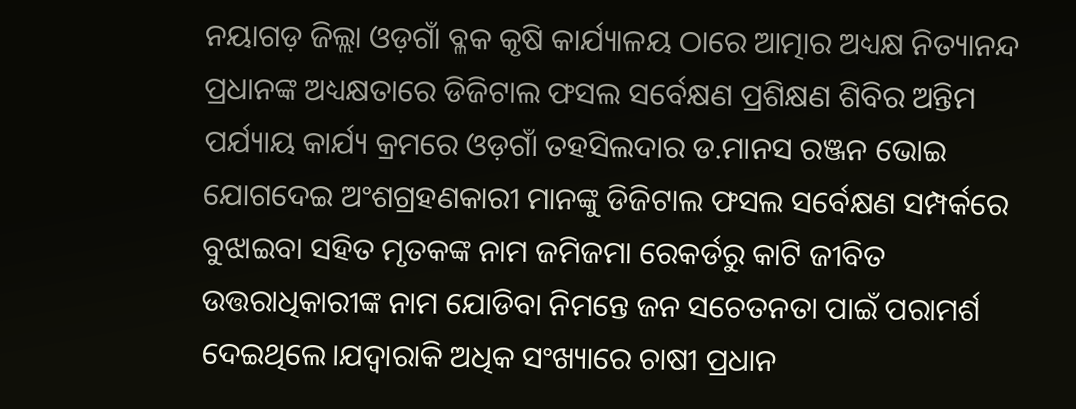ନୟାଗଡ଼ ଜିଲ୍ଲା ଓଡ଼ଗାଁ ବ୍ଳକ କୃଷି କାର୍ଯ୍ୟାଳୟ ଠାରେ ଆତ୍ମାର ଅଧ୍ୟକ୍ଷ ନିତ୍ୟାନନ୍ଦ ପ୍ରଧାନଙ୍କ ଅଧ୍ୟକ୍ଷତାରେ ଡିଜିଟାଲ ଫସଲ ସର୍ବେକ୍ଷଣ ପ୍ରଶିକ୍ଷଣ ଶିବିର ଅନ୍ତିମ ପର୍ଯ୍ୟାୟ କାର୍ଯ୍ୟ କ୍ରମରେ ଓଡ଼ଗାଁ ତହସିଲଦାର ଡ.ମାନସ ରଞ୍ଜନ ଭୋଇ ଯୋଗଦେଇ ଅଂଶଗ୍ରହଣକାରୀ ମାନଙ୍କୁ ଡିଜିଟାଲ ଫସଲ ସର୍ବେକ୍ଷଣ ସମ୍ପର୍କରେ ବୁଝାଇବା ସହିତ ମୃତକଙ୍କ ନାମ ଜମିଜମା ରେକର୍ଡରୁ କାଟି ଜୀବିତ ଉତ୍ତରାଧିକାରୀଙ୍କ ନାମ ଯୋଡିବା ନିମନ୍ତେ ଜନ ସଚେତନତା ପାଇଁ ପରାମର୍ଶ ଦେଇଥିଲେ।ଯଦ୍ବାରାକି ଅଧିକ ସଂଖ୍ୟାରେ ଚାଷୀ ପ୍ରଧାନ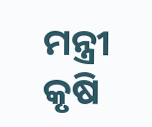ମନ୍ତ୍ରୀ କୃଷି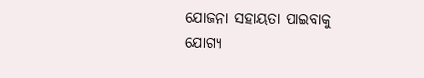ଯୋଜନା ସହାୟତା ପାଇବାକୁ ଯୋଗ୍ୟ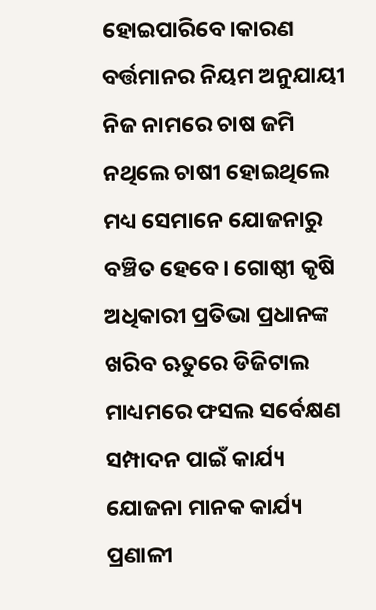ହୋଇପାରିବେ।କାରଣ ବର୍ତ୍ତମାନର ନିୟମ ଅନୁଯାୟୀ ନିଜ ନାମରେ ଚାଷ ଜମି ନଥିଲେ ଚାଷୀ ହୋଇଥିଲେ ମଧ୍ୟ ସେମାନେ ଯୋଜନାରୁ ବଞ୍ଚିତ ହେବେ। ଗୋଷ୍ଠୀ କୃଷି ଅଧିକାରୀ ପ୍ରତିଭା ପ୍ରଧାନଙ୍କ ଖରିବ ଋତୁରେ ଡିଜିଟାଲ ମାଧ୍ୟମରେ ଫସଲ ସର୍ବେକ୍ଷଣ ସମ୍ପାଦନ ପାଇଁ କାର୍ଯ୍ୟ ଯୋଜନା ମାନକ କାର୍ଯ୍ୟ ପ୍ରଣାଳୀ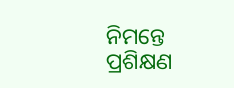ନିମନ୍ତେ ପ୍ରଶିକ୍ଷଣ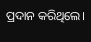ପ୍ରଦାନ କରିଥିଲେ।